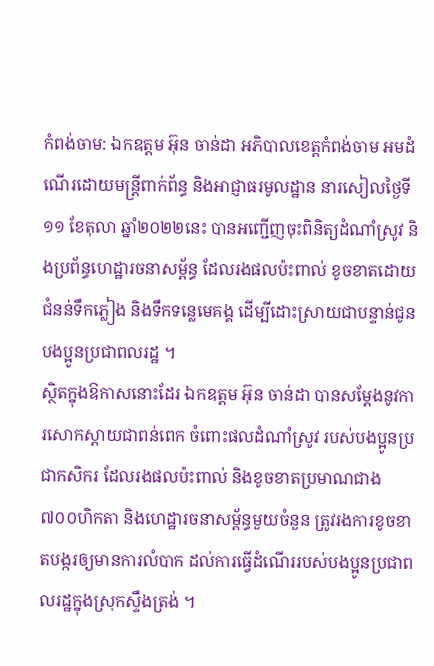កំពង់ចាម: ឯកឧត្តម អ៊ុន ចាន់ដា អភិបាលខេត្តកំពង់ចាម អមដំណើរដោយមន្ត្រីពាក់ព័ន្ធ និងអាជ្ញាធរមូលដ្ឋាន នារសៀលថ្ងៃទី១១ ខែតុលា ឆ្នាំ២០២២នេះ បានអញ្ជើញចុះពិនិត្យដំណាំស្រូវ និងប្រព័ន្ធហេដ្ឋារចនាសម្ព័ន្ធ ដែលរងផលប៉ះពាល់ ខូចខាតដោយជំនន់ទឹកភ្លៀង និងទឹកទន្លេមេគង្គ ដេីម្បីដោះស្រាយជាបន្ទាន់ជូនបងប្អូនប្រជាពលរដ្ឋ ។
ស្ថិតក្នុងឱកាសនោះដែរ ឯកឧត្តម អ៊ុន ចាន់ដា បានសម្តែងនូវការសោកស្តាយជាពន់ពេក ចំពោះផលដំណាំស្រូវ របស់បងប្អូនប្រជាកសិករ ដែលរងផលប៉ះពាល់ និងខូចខាតប្រមាណជាង៧០០ហិកតា និងហេដ្ឋារចនាសម្ព័ន្ធមួយចំនួន ត្រូវរងការខូចខាតបង្ករឲ្យមានការលំបាក ដល់ការធ្វើដំណើររបស់បងប្អូនប្រជាពលរដ្ឋក្នុងស្រុកស្ទឹងត្រង់ ។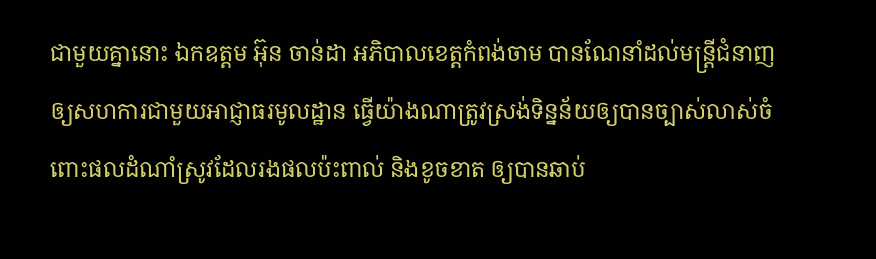ជាមួយគ្នានោះ ឯកឧត្តម អ៊ុន ចាន់ដា អភិបាលខេត្តកំពង់ចាម បានណែនាំដល់មន្ត្រីជំនាញ ឲ្យសហការជាមួយអាជ្ញាធរមូលដ្ឋាន ធ្វេីយ៉ាងណាត្រូវស្រង់ទិន្នន័យឲ្យបានច្បាស់លាស់ចំពោះផលដំណាំស្រូវដែលរងផលប៉ះពាល់ និងខូចខាត ឲ្យបានឆាប់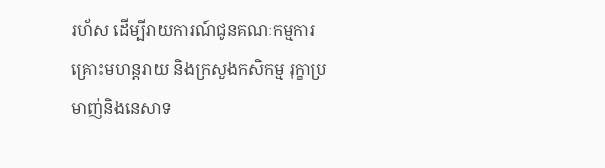រហ័ស ដេីម្បីរាយការណ៍ជូនគណៈកម្មការគ្រោះមហន្តរាយ និងក្រសួងកសិកម្ម រុក្ខាប្រមាញ់និងនេសាទ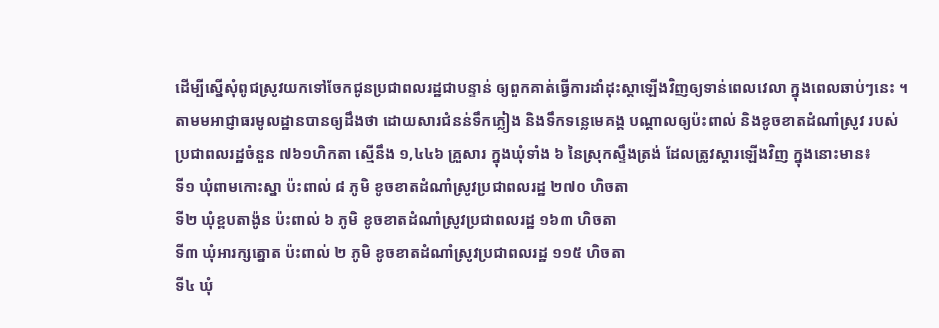ដេីម្បីស្នើសុំពូជស្រូវយកទៅចែកជូនប្រជាពលរដ្ឋជាបន្ទាន់ ឲ្យពួកគាត់ធ្វើការដាំដុះស្តាឡើងវិញឲ្យទាន់ពេលវេលា ក្នុងពេលឆាប់ៗនេះ ។
តាមមអាជ្ញាធរមូលដ្ឋានបានឲ្យដឹងថា ដោយសារជំនន់ទឹកភ្លៀង និងទឹកទន្លេមេគង្គ បណ្ដាលឲ្យប៉ះពាល់ និងខូចខាតដំណាំស្រូវ របស់ប្រជាពលរដ្ឋចំនួន ៧៦១ហិកតា ស្មេីនឹង ១,៤៤៦ គ្រួសារ ក្នុងឃុំទាំង ៦ នៃស្រុកស្ទឹងត្រង់ ដែលត្រូវស្ដារឡើងវិញ ក្នុងនោះមាន៖
ទី១ ឃុំពាមកោះស្នា ប៉ះពាល់ ៨ ភូមិ ខូចខាតដំណាំស្រូវប្រជាពលរដ្ឋ ២៧០ ហិចតា
ទី២ ឃុំខ្ពបតាង៉ូន ប៉ះពាល់ ៦ ភូមិ ខូចខាតដំណាំស្រូវប្រជាពលរដ្ឋ ១៦៣ ហិចតា
ទី៣ ឃុំអារក្សត្នោត ប៉ះពាល់ ២ ភូមិ ខូចខាតដំណាំស្រូវប្រជាពលរដ្ឋ ១១៥ ហិចតា
ទី៤ ឃុំ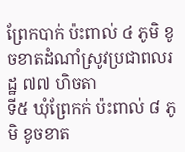ព្រែកបាក់ ប៉ះពាល់ ៤ ភូមិ ខូចខាតដំណាំស្រូវប្រជាពលរដ្ឋ ៧៧ ហិចតា
ទី៥ ឃុំព្រែកក់ ប៉ះពាល់ ៨ ភូមិ ខូចខាត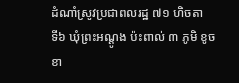ដំណាំស្រូវប្រជាពលរដ្ឋ ៧១ ហិចតា
ទី៦ ឃុំព្រះអណ្ដូង ប៉ះពាល់ ៣ ភូមិ ខូចខា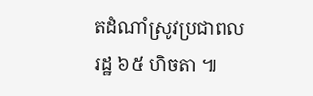តដំណាំស្រូវប្រជាពលរដ្ឋ ៦៥ ហិចតា ៕